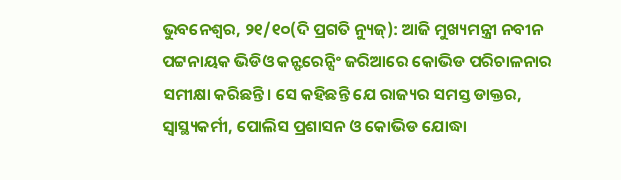ଭୁବନେଶ୍ୱର, ୨୧/୧୦(ଦି ପ୍ରଗତି ନ୍ୟୁଜ୍): ଆଜି ମୁଖ୍ୟମନ୍ତ୍ରୀ ନବୀନ ପଟ୍ଟନାୟକ ଭିଡିଓ କନ୍ଫରେନ୍ସିଂ ଜରିଆରେ କୋଭିଡ ପରିଚାଳନାର ସମୀକ୍ଷା କରିଛନ୍ତି। ସେ କହିଛନ୍ତି ଯେ ରାଜ୍ୟର ସମସ୍ତ ଡାକ୍ତର, ସ୍ବାସ୍ଥ୍ୟକର୍ମୀ, ପୋଲିସ ପ୍ରଶାସନ ଓ କୋଭିଡ ଯୋଦ୍ଧା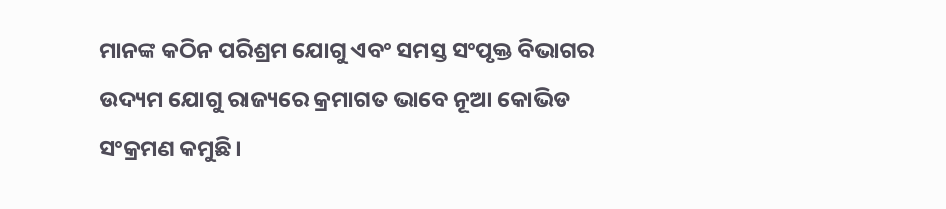ମାନଙ୍କ କଠିନ ପରିଶ୍ରମ ଯୋଗୁ ଏବଂ ସମସ୍ତ ସଂପୃକ୍ତ ବିଭାଗର ଉଦ୍ୟମ ଯୋଗୁ ରାଜ୍ୟରେ କ୍ରମାଗତ ଭାବେ ନୂଆ କୋଭିଡ ସଂକ୍ରମଣ କମୁଛି।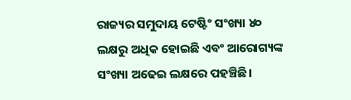ରାଜ୍ୟର ସମୁଦାୟ ଟେଷ୍ଟିଂ ସଂଖ୍ୟା ୪୦ ଲକ୍ଷରୁ ଅଧିକ ହୋଇଛି ଏବଂ ଆରୋଗ୍ୟଙ୍କ ସଂଖ୍ୟା ଅଢେଇ ଲକ୍ଷରେ ପହଞ୍ଚିଛି।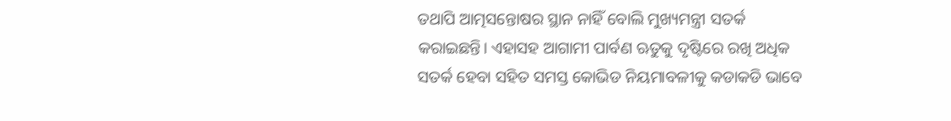ତଥାପି ଆତ୍ମସନ୍ତୋଷର ସ୍ଥାନ ନାହିଁ ବୋଲି ମୁଖ୍ୟମନ୍ତ୍ରୀ ସତର୍କ କରାଇଛନ୍ତି। ଏହାସହ ଆଗାମୀ ପାର୍ବଣ ଋତୁକୁ ଦୃଷ୍ଟିରେ ରଖି ଅଧିକ ସତର୍କ ହେବା ସହିତ ସମସ୍ତ କୋଭିଡ ନିୟମାବଳୀକୁ କଡାକଡି ଭାବେ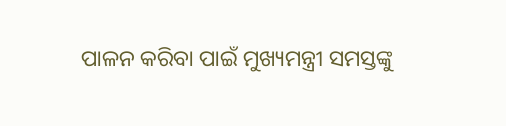ପାଳନ କରିବା ପାଇଁ ମୁଖ୍ୟମନ୍ତ୍ରୀ ସମସ୍ତଙ୍କୁ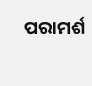ପରାମର୍ଶ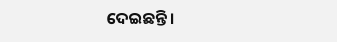ଦେଇଛନ୍ତି।